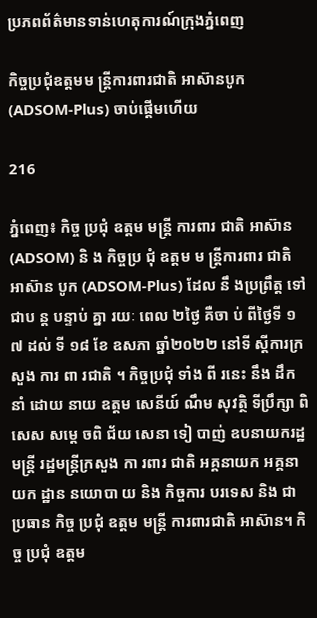ប្រភពព័ត៌មានទាន់ហេតុការណ៍ក្រុងភ្នំពេញ

កិច្ចប្រជុំឧត្តមម ន្ត្រីការពារជាតិ អាស៊ានបូក (ADSOM-Plus) ចាប់ផ្ដើមហើយ

216

ភ្នំពេញ៖ កិច្ច ប្រជុំ ឧត្តម មន្ដ្រី ការពារ ជាតិ អាស៊ាន (ADSOM) និ ង កិច្ចប្រ ជុំ ឧត្តម ម ន្ត្រីការពារ ជាតិ អាស៊ាន បូក (ADSOM-Plus) ដែល នឹ ងប្រព្រឹត្ត ទៅ ជាប ន្ត បន្ទាប់ គ្នា រយៈ ពេល ២ថ្ងៃ គឺចា ប់ ពីថ្ងៃទី ១ ៧ ដល់ ទី ១៨ ខែ ឧសភា ឆ្នាំ២០២២ នៅទី ស្តីការក្រសួង ការ ពា រជាតិ ។ កិច្ចប្រជុំ ទាំង ពី រនេះ នឹង ដឹកនាំ ដោយ នាយ ឧត្តម សេនីយ៍ ណឹម សុវត្ថិ ទីប្រឹក្សា ពិសេស សម្តេ ចពិ ជ័យ សេនា ទៀ បាញ់ ឧបនាយករដ្ឋមន្ត្រី រដ្ឋមន្ត្រីក្រសួង កា រពារ ជាតិ អគ្គនាយក អគ្គនាយក ដ្ឋាន នយោបា យ និង កិច្ចការ បរទេស និង ជា ប្រធាន កិច្ច ប្រជុំ ឧត្តម មន្ត្រី ការពារជាតិ អាស៊ាន។ កិច្ច ប្រជុំ ឧត្តម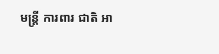មន្ត្រី ការពារ ជាតិ អា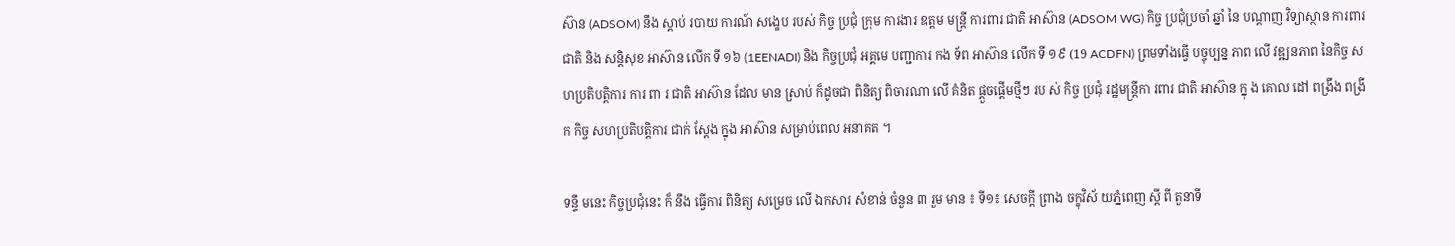ស៊ាន (ADSOM) នឹង ស្តាប់ របាយ ការណ៍ សង្ខេប របស់ កិច្ច ប្រជុំ ក្រុម ការងារ ឧត្តម មន្ត្រី ការពារ ជាតិ អាស៊ាន (ADSOM WG) កិច្ច ប្រជុំប្រចាំ ឆ្នាំ នៃ បណ្តាញ វិទ្យាស្ថាន ការពារ ជាតិ និង សន្តិសុខ អាស៊ាន លើក ទី ១៦ (1EENADI) និង កិច្ចប្រជុំ អគ្គមេ បញ្ជាការ កង ទ័ព អាស៊ាន លើក ទី ១៩ (19 ACDFN) ព្រមទាំងធ្វើ បច្ចុប្បន្ន ភាព លើ វឌ្ឍនភាព នៃកិច្ច សហប្រតិបត្តិការ ការ ពា រ ជាតិ អាស៊ាន ដែល មាន ស្រាប់ ក៏ដូចជា ពិនិត្យ ពិចារណា លើ គំនិត ផ្តួចផ្តើមថ្មីៗ រប ស់ កិច្ច ប្រជុំ រដ្ឋមន្ត្រីកា រពារ ជាតិ អាស៊ាន ក្នុ ង គោល ដៅ ពង្រឹង ពង្រីក កិច្ច សហប្រតិបត្តិការ ជាក់ ស្ដែង ក្នុង អាស៊ាន សម្រាប់ពេល អនាគត ។

ទន្ទឹ មនេះ កិច្ចប្រជុំនេះ ក៏ នឹង ធ្វើការ ពិនិត្យ សម្រេច លើ ឯកសារ សំខាន់ ចំនួន ៣ រួម មាន ៖ ទី១៖ សេចក្តី ព្រាង ចក្ខុវិស័ យភ្នំពេញ ស្តី ពី តួនាទី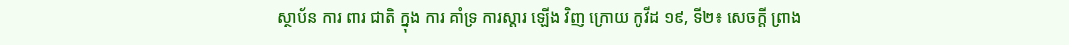ស្ថាប័ន ការ ពារ ជាតិ ក្នុង ការ គាំទ្រ ការស្ដារ ឡើង វិញ ក្រោយ កូវីដ ១៩, ទី២៖ សេចក្តី ព្រាង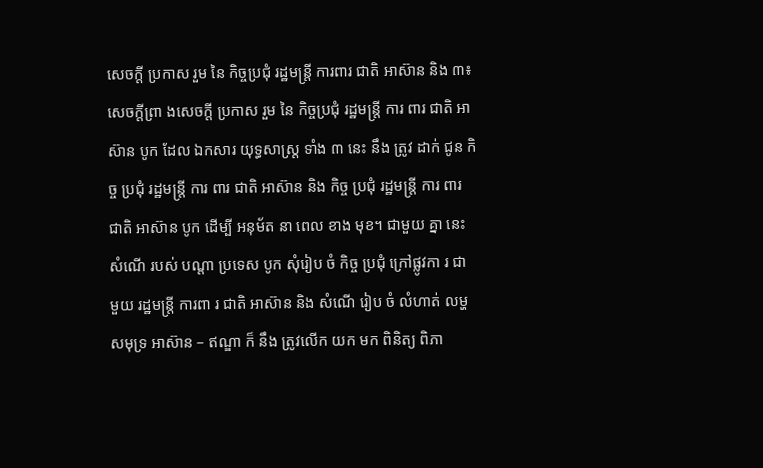សេចក្ដី ប្រកាស រួម នៃ កិច្ចប្រជុំ រដ្ឋមន្ត្រី ការពារ ជាតិ អាស៊ាន និង ៣៖ សេចក្តីព្រា ងសេចក្តី ប្រកាស រួម នៃ កិច្ចប្រជុំ រដ្ឋមន្ត្រី ការ ពារ ជាតិ អាស៊ាន បូក ដែល ឯកសារ យុទ្ធសាស្ត្រ ទាំង ៣ នេះ នឹង ត្រូវ ដាក់ ជូន កិច្ច ប្រជុំ រដ្ឋមន្ត្រី ការ ពារ ជាតិ អាស៊ាន និង កិច្ច ប្រជុំ រដ្ឋមន្ត្រី ការ ពារ ជាតិ អាស៊ាន បូក ដើម្បី អនុម័ត នា ពេល ខាង មុខ។ ជាមួយ គ្នា នេះ សំណើ របស់ បណ្តា ប្រទេស បូក សុំរៀប ចំ កិច្ច ប្រជុំ ក្រៅផ្លូវកា រ ជា មួយ រដ្ឋមន្ត្រី ការពា រ ជាតិ អាស៊ាន និង សំណើ រៀប ចំ លំហាត់ លម្ហ សមុទ្រ អាស៊ាន – ឥណ្ឌា ក៏ នឹង ត្រូវលើក យក មក ពិនិត្យ ពិភា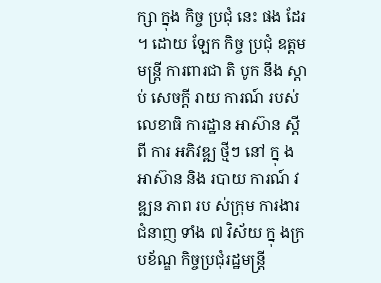ក្សា ក្នុង កិច្ច ប្រជុំ នេះ ផង ដែរ ។ ដោយ ឡែក កិច្ច ប្រជុំ ឧត្តម មន្ត្រី ការពារជា តិ បូក នឹង ស្ដាប់ សេចក្តី រាយ ការណ៍ របស់ លេខាធិ ការដ្ឋាន អាស៊ាន ស្តី ពី ការ អភិវឌ្ឍ ថ្មីៗ នៅ ក្នុ ង អាស៊ាន និង របាយ ការណ៍ វឌ្ឍន ភាព រប ស់ក្រុម ការងារ ជំនាញ ទាំង ៧ វិស័យ ក្នុ ងក្រ បខ័ណ្ឌ កិច្ចប្រជុំរដ្ឋមន្ត្រី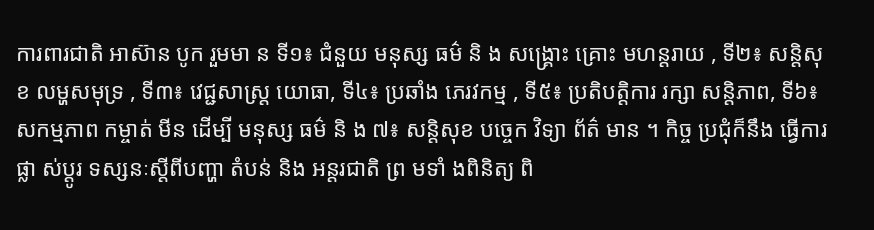ការពារជាតិ អាស៊ាន បូក រួមមា ន ទី១៖ ជំនួយ មនុស្ស ធម៌ និ ង សង្គ្រោះ គ្រោះ មហន្តរាយ , ទី២៖ សន្តិសុខ លម្ហសមុទ្រ , ទី៣៖ វេជ្ជសាស្ត្រ យោធា, ទី៤៖ ប្រឆាំង ភេរវកម្ម , ទី៥៖ ប្រតិបត្តិការ រក្សា សន្តិភាព, ទី៦៖ សកម្មភាព កម្ចាត់ មីន ដើម្បី មនុស្ស ធម៌ និ ង ៧៖ សន្តិសុខ បច្ចេក វិទ្យា ព័ត៌ មាន ។ កិច្ច ប្រជុំក៏នឹង ធ្វើការផ្លា ស់ប្តូរ ទស្សនៈស្តីពីបញ្ហា តំបន់ និង អន្តរជាតិ ព្រ មទាំ ងពិនិត្យ ពិ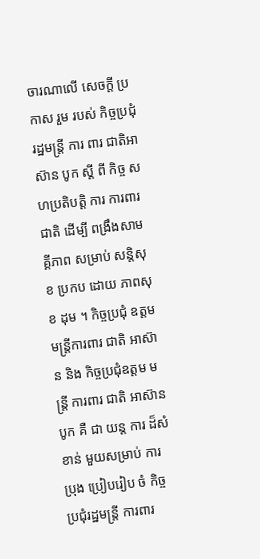ចារណាលើ សេចក្តី ប្រកាស រួម របស់ កិច្ចប្រជុំ រដ្ឋមន្ត្រី ការ ពារ ជាតិអាស៊ាន បូក ស្តី ពី កិច្ច សហប្រតិបត្តិ ការ ការពារ ជាតិ ដើម្បី ពង្រឹងសាមគ្គីភាព សម្រាប់ សន្តិសុខ ប្រកប ដោយ ភាពសុខ ដុម ។ កិច្ចប្រជុំ ឧត្តម មន្ត្រីការពារ ជាតិ អាស៊ាន និង កិច្ចប្រជុំឧត្តម មន្ត្រី ការពារ ជាតិ អាស៊ាន បូក គឺ ជា យន្ត ការ ដ៏សំខាន់ មួយសម្រាប់ ការប្រុង ប្រៀបរៀប ចំ កិច្ច ប្រជុំរដ្ឋមន្ត្រី ការពារ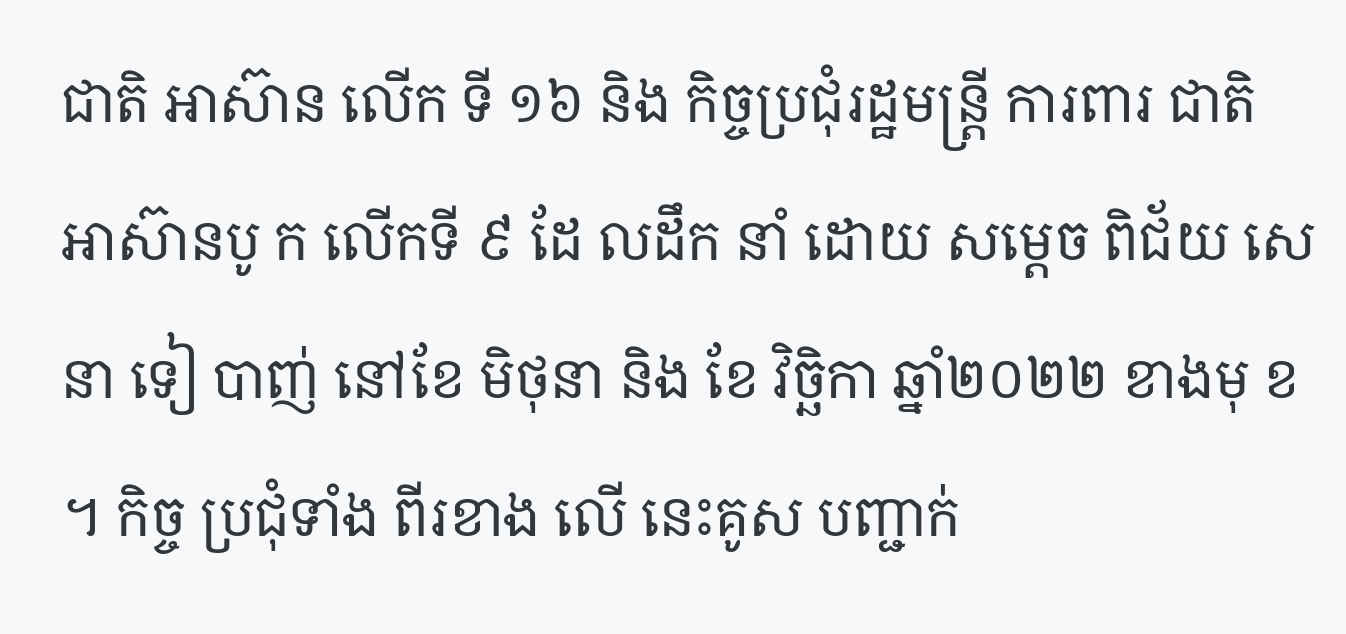ជាតិ អាស៊ាន លើក ទី ១៦ និង កិច្ចប្រជុំរដ្ឋមន្ត្រី ការពារ ជាតិ អាស៊ានបូ ក លើកទី ៩ ដែ លដឹក នាំ ដោយ សម្តេច ពិជ័យ សេនា ទៀ បាញ់ នៅខែ មិថុនា និង ខែ វិច្ឆិកា ឆ្នាំ២០២២ ខាងមុ ខ ។ កិច្ច ប្រជុំទាំង ពីរខាង លើ នេះគូស បញ្ជាក់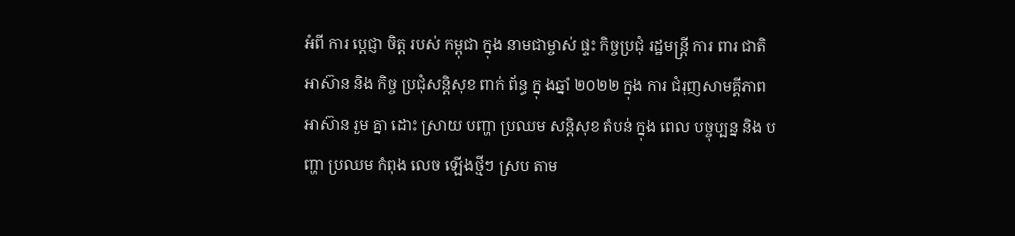អំពី ការ ប្តេជ្ញា ចិត្ត របស់ កម្ពុជា ក្នុង នាមជាម្ចាស់ ផ្ទះ កិច្ចប្រជុំ រដ្ឋមន្ត្រី ការ ពារ ជាតិ អាស៊ាន និង កិច្ច ប្រជុំសន្តិសុខ ពាក់ ព័ន្ធ ក្នុ ងឆ្នាំ ២០២២ ក្នុង ការ ជំរុញសាមគ្គីភាព អាស៊ាន រួម គ្នា ដោះ ស្រាយ បញ្ហា ប្រឈម សន្ដិសុខ តំបន់ ក្នុង ពេល បច្ចុប្បន្ន និង បញ្ហា ប្រឈម កំពុង លេច ឡើងថ្មីៗ ស្រប តាម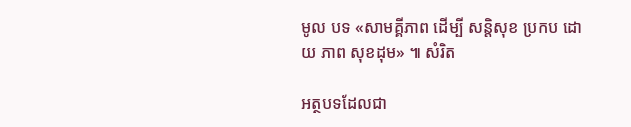មូល បទ «សាមគ្គីភាព ដើម្បី សន្តិសុខ ប្រកប ដោយ ភាព សុខដុម» ៕ សំរិត

អត្ថបទដែលជា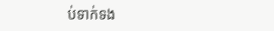ប់ទាក់ទង